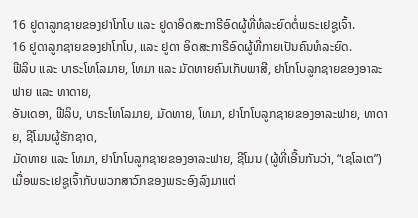16 ຢູດາລູກຊາຍຂອງຢາໂກໂບ ແລະ ຢູດາອິດສະກາຣີອົດຜູ້ທີ່ທໍລະຍົດຕໍ່ພຣະເຢຊູເຈົ້າ.
16 ຢູດາລູກຊາຍຂອງຢາໂກໂບ, ແລະ ຢູດາ ອິດສະກາຣີອົດຜູ້ທີ່ກາຍເປັນຄົນທໍລະຍົດ.
ຟີລິບ ແລະ ບາຣະໂທໂລມາຍ, ໂທມາ ແລະ ມັດທາຍຄົນເກັບພາສີ, ຢາໂກໂບລູກຊາຍຂອງອາລະຟາຍ ແລະ ທາດາຍ,
ອັນເດອາ, ຟີລິບ, ບາຣະໂທໂລມາຍ, ມັດທາຍ, ໂທມາ, ຢາໂກໂບລູກຊາຍຂອງອາລະຟາຍ, ທາດາຍ, ຊີໂມນຜູ້ຮັກຊາດ,
ມັດທາຍ ແລະ ໂທມາ, ຢາໂກໂບລູກຊາຍຂອງອາລະຟາຍ, ຊີໂມນ (ຜູ້ທີ່ເອີ້ນກັນວ່າ, “ເຊໂລເຕ”)
ເມື່ອພຣະເຢຊູເຈົ້າກັບພວກສາວົກຂອງພຣະອົງລົງມາແຕ່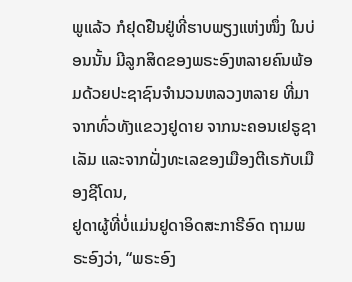ພູແລ້ວ ກໍຢຸດຢືນຢູ່ທີ່ຮາບພຽງແຫ່ງໜຶ່ງ ໃນບ່ອນນັ້ນ ມີລູກສິດຂອງພຣະອົງຫລາຍຄົນພ້ອມດ້ວຍປະຊາຊົນຈຳນວນຫລວງຫລາຍ ທີ່ມາຈາກທົ່ວທັງແຂວງຢູດາຍ ຈາກນະຄອນເຢຣູຊາເລັມ ແລະຈາກຝັ່ງທະເລຂອງເມືອງຕີເຣກັບເມືອງຊີໂດນ,
ຢູດາຜູ້ທີ່ບໍ່ແມ່ນຢູດາອິດສະກາຣີອົດ ຖາມພຣະອົງວ່າ, “ພຣະອົງ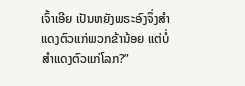ເຈົ້າເອີຍ ເປັນຫຍັງພຣະອົງຈຶ່ງສຳແດງຕົວແກ່ພວກຂ້ານ້ອຍ ແຕ່ບໍ່ສຳແດງຕົວແກ່ໂລກ?”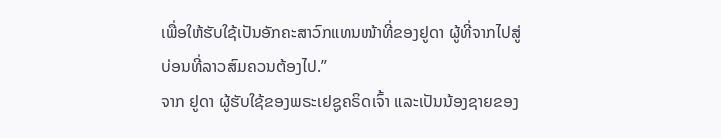ເພື່ອໃຫ້ຮັບໃຊ້ເປັນອັກຄະສາວົກແທນໜ້າທີ່ຂອງຢູດາ ຜູ້ທີ່ຈາກໄປສູ່ບ່ອນທີ່ລາວສົມຄວນຕ້ອງໄປ.”
ຈາກ ຢູດາ ຜູ້ຮັບໃຊ້ຂອງພຣະເຢຊູຄຣິດເຈົ້າ ແລະເປັນນ້ອງຊາຍຂອງ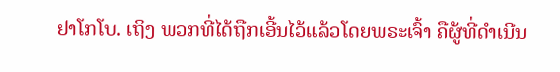ຢາໂກໂບ. ເຖິງ ພວກທີ່ໄດ້ຖືກເອີ້ນໄວ້ແລ້ວໂດຍພຣະເຈົ້າ ຄືຜູ້ທີ່ດຳເນີນ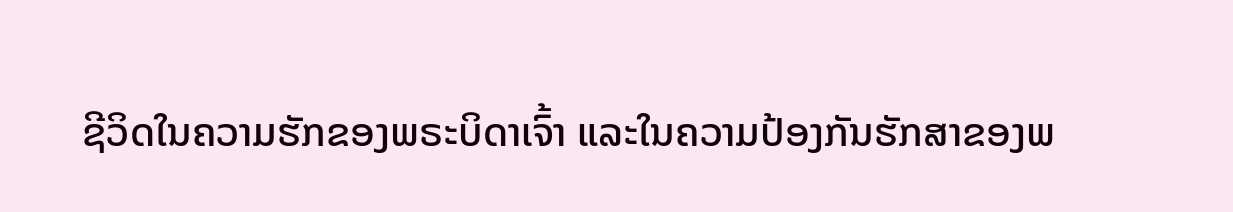ຊີວິດໃນຄວາມຮັກຂອງພຣະບິດາເຈົ້າ ແລະໃນຄວາມປ້ອງກັນຮັກສາຂອງພ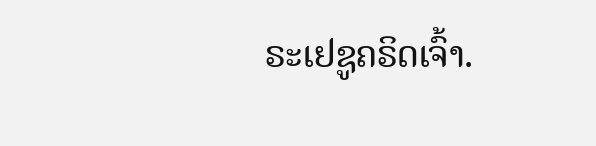ຣະເຢຊູຄຣິດເຈົ້າ.